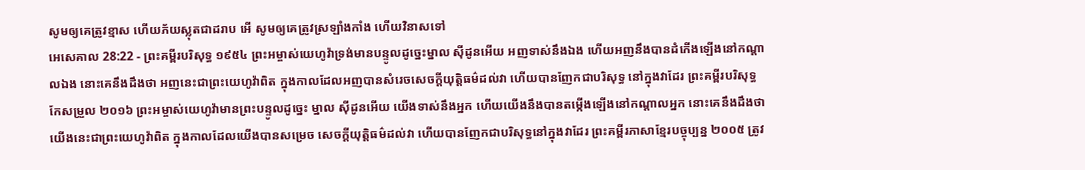សូមឲ្យគេត្រូវខ្មាស ហើយភ័យស្លុតជាដរាប អើ សូមឲ្យគេត្រូវស្រឡាំងកាំង ហើយវិនាសទៅ
អេសេគាល 28:22 - ព្រះគម្ពីរបរិសុទ្ធ ១៩៥៤ ព្រះអម្ចាស់យេហូវ៉ាទ្រង់មានបន្ទូលដូច្នេះម្នាល ស៊ីដូនអើយ អញទាស់នឹងឯង ហើយអញនឹងបានដំកើងឡើងនៅកណ្តាលឯង នោះគេនឹងដឹងថា អញនេះជាព្រះយេហូវ៉ាពិត ក្នុងកាលដែលអញបានសំរេចសេចក្ដីយុត្តិធម៌ដល់វា ហើយបានញែកជាបរិសុទ្ធ នៅក្នុងវាដែរ ព្រះគម្ពីរបរិសុទ្ធកែសម្រួល ២០១៦ ព្រះអម្ចាស់យេហូវ៉ាមានព្រះបន្ទូលដូច្នេះ ម្នាល ស៊ីដូនអើយ យើងទាស់នឹងអ្នក ហើយយើងនឹងបានតម្កើងឡើងនៅកណ្ដាលអ្នក នោះគេនឹងដឹងថា យើងនេះជាព្រះយេហូវ៉ាពិត ក្នុងកាលដែលយើងបានសម្រេច សេចក្ដីយុត្តិធម៌ដល់វា ហើយបានញែកជាបរិសុទ្ធនៅក្នុងវាដែរ ព្រះគម្ពីរភាសាខ្មែរបច្ចុប្បន្ន ២០០៥ ត្រូវ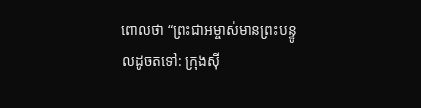ពោលថា “ព្រះជាអម្ចាស់មានព្រះបន្ទូលដូចតទៅ: ក្រុងស៊ី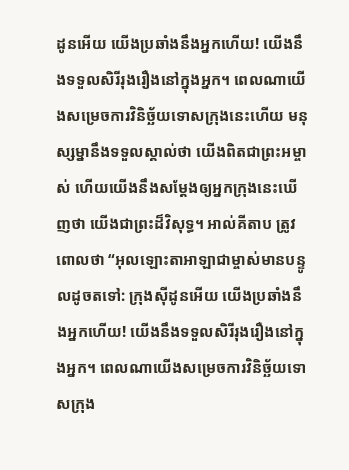ដូនអើយ យើងប្រឆាំងនឹងអ្នកហើយ! យើងនឹងទទួលសិរីរុងរឿងនៅក្នុងអ្នក។ ពេលណាយើងសម្រេចការវិនិច្ឆ័យទោសក្រុងនេះហើយ មនុស្សម្នានឹងទទួលស្គាល់ថា យើងពិតជាព្រះអម្ចាស់ ហើយយើងនឹងសម្តែងឲ្យអ្នកក្រុងនេះឃើញថា យើងជាព្រះដ៏វិសុទ្ធ។ អាល់គីតាប ត្រូវពោលថា “អុលឡោះតាអាឡាជាម្ចាស់មានបន្ទូលដូចតទៅ: ក្រុងស៊ីដូនអើយ យើងប្រឆាំងនឹងអ្នកហើយ! យើងនឹងទទួលសិរីរុងរឿងនៅក្នុងអ្នក។ ពេលណាយើងសម្រេចការវិនិច្ឆ័យទោសក្រុង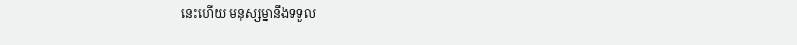នេះហើយ មនុស្សម្នានឹងទទួល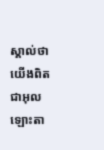ស្គាល់ថា យើងពិតជាអុលឡោះតា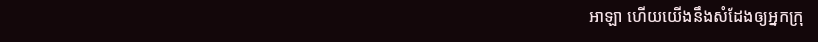អាឡា ហើយយើងនឹងសំដែងឲ្យអ្នកក្រុ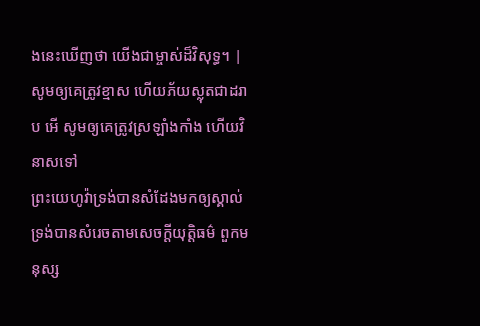ងនេះឃើញថា យើងជាម្ចាស់ដ៏វិសុទ្ធ។ |
សូមឲ្យគេត្រូវខ្មាស ហើយភ័យស្លុតជាដរាប អើ សូមឲ្យគេត្រូវស្រឡាំងកាំង ហើយវិនាសទៅ
ព្រះយេហូវ៉ាទ្រង់បានសំដែងមកឲ្យស្គាល់ ទ្រង់បានសំរេចតាមសេចក្ដីយុត្តិធម៌ ពួកមនុស្ស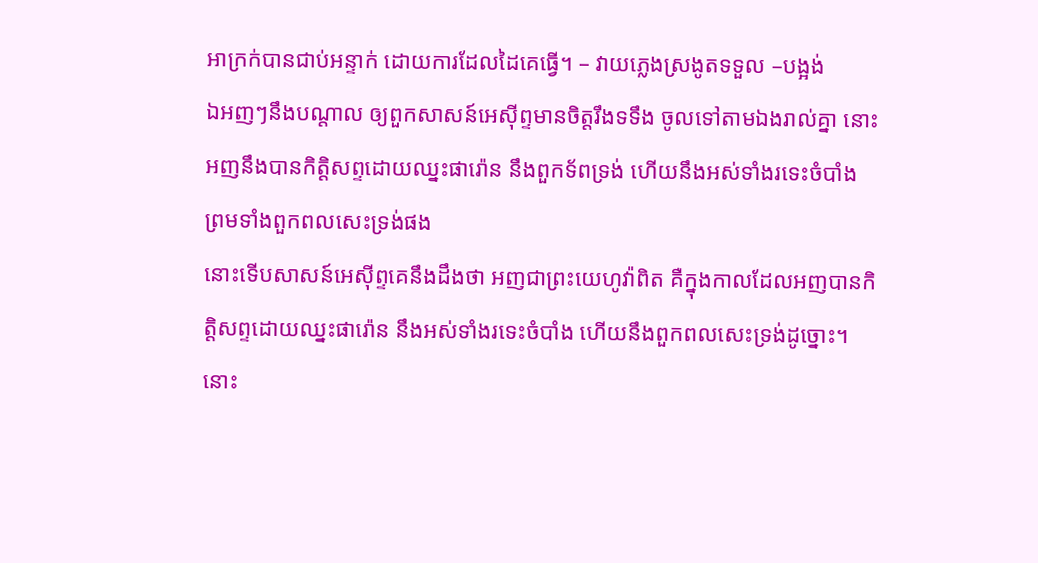អាក្រក់បានជាប់អន្ទាក់ ដោយការដែលដៃគេធ្វើ។ – វាយភ្លេងស្រងូតទទួល –បង្អង់
ឯអញៗនឹងបណ្តាល ឲ្យពួកសាសន៍អេស៊ីព្ទមានចិត្តរឹងទទឹង ចូលទៅតាមឯងរាល់គ្នា នោះអញនឹងបានកិត្តិសព្ទដោយឈ្នះផារ៉ោន នឹងពួកទ័ពទ្រង់ ហើយនឹងអស់ទាំងរទេះចំបាំង ព្រមទាំងពួកពលសេះទ្រង់ផង
នោះទើបសាសន៍អេស៊ីព្ទគេនឹងដឹងថា អញជាព្រះយេហូវ៉ាពិត គឺក្នុងកាលដែលអញបានកិត្តិសព្ទដោយឈ្នះផារ៉ោន នឹងអស់ទាំងរទេះចំបាំង ហើយនឹងពួកពលសេះទ្រង់ដូច្នោះ។
នោះ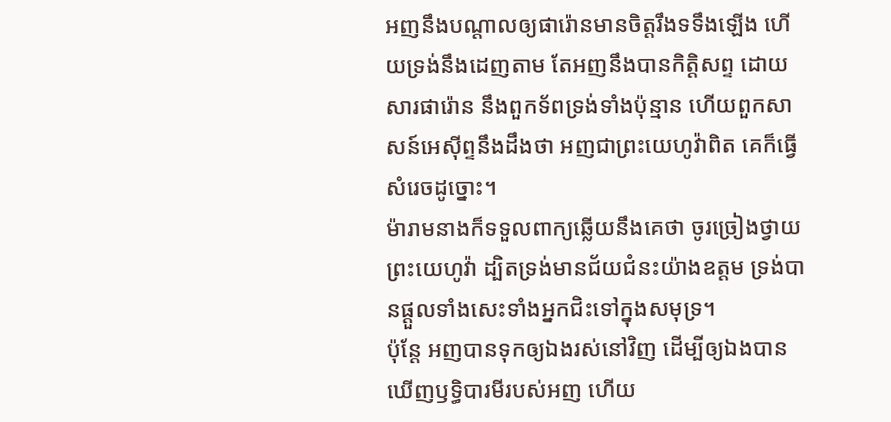អញនឹងបណ្តាលឲ្យផារ៉ោនមានចិត្តរឹងទទឹងឡើង ហើយទ្រង់នឹងដេញតាម តែអញនឹងបានកិត្តិសព្ទ ដោយសារផារ៉ោន នឹងពួកទ័ពទ្រង់ទាំងប៉ុន្មាន ហើយពួកសាសន៍អេស៊ីព្ទនឹងដឹងថា អញជាព្រះយេហូវ៉ាពិត គេក៏ធ្វើសំរេចដូច្នោះ។
ម៉ារាមនាងក៏ទទួលពាក្យឆ្លើយនឹងគេថា ចូរច្រៀងថ្វាយព្រះយេហូវ៉ា ដ្បិតទ្រង់មានជ័យជំនះយ៉ាងឧត្តម ទ្រង់បានផ្តួលទាំងសេះទាំងអ្នកជិះទៅក្នុងសមុទ្រ។
ប៉ុន្តែ អញបានទុកឲ្យឯងរស់នៅវិញ ដើម្បីឲ្យឯងបានឃើញឫទ្ធិបារមីរបស់អញ ហើយ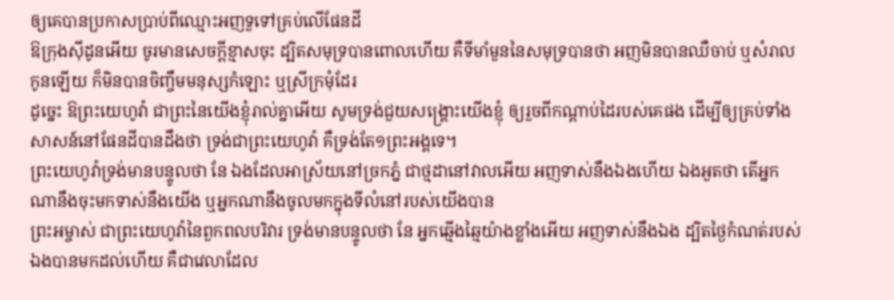ឲ្យគេបានប្រកាសប្រាប់ពីឈ្មោះអញទួទៅគ្រប់លើផែនដី
ឱក្រុងស៊ីដូនអើយ ចូរមានសេចក្ដីខ្មាសចុះ ដ្បិតសមុទ្របានពោលហើយ គឺទីមាំមួននៃសមុទ្របានថា អញមិនបានឈឺចាប់ ឬសំរាលកូនឡើយ ក៏មិនបានចិញ្ចឹមមនុស្សកំឡោះ ឬស្រីក្រមុំដែរ
ដូច្នេះ ឱព្រះយេហូវ៉ា ជាព្រះនៃយើងខ្ញុំរាល់គ្នាអើយ សូមទ្រង់ជួយសង្គ្រោះយើងខ្ញុំ ឲ្យរួចពីកណ្តាប់ដៃរបស់គេផង ដើម្បីឲ្យគ្រប់ទាំងសាសន៍នៅផែនដីបានដឹងថា ទ្រង់ជាព្រះយេហូវ៉ា គឺទ្រង់តែ១ព្រះអង្គទេ។
ព្រះយេហូវ៉ាទ្រង់មានបន្ទូលថា នែ ឯងដែលអាស្រ័យនៅច្រកភ្នំ ជាថ្មដានៅវាលអើយ អញទាស់នឹងឯងហើយ ឯងអួតថា តើអ្នកណានឹងចុះមកទាស់នឹងយើង ឬអ្នកណានឹងចូលមកក្នុងទីលំនៅរបស់យើងបាន
ព្រះអម្ចាស់ ជាព្រះយេហូវ៉ានៃពួកពលបរិវារ ទ្រង់មានបន្ទូលថា នែ អ្នកឆ្មើងឆ្មៃយ៉ាងខ្លាំងអើយ អញទាស់នឹងឯង ដ្បិតថ្ងៃកំណត់របស់ឯងបានមកដល់ហើយ គឺជាវេលាដែល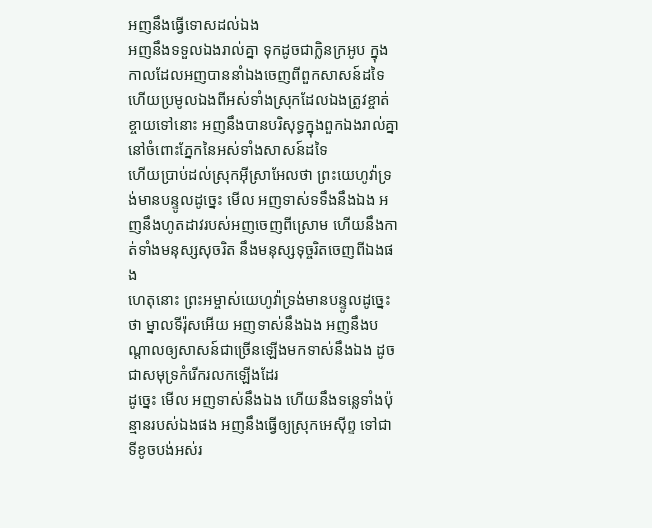អញនឹងធ្វើទោសដល់ឯង
អញនឹងទទួលឯងរាល់គ្នា ទុកដូចជាក្លិនក្រអូប ក្នុងកាលដែលអញបាននាំឯងចេញពីពួកសាសន៍ដទៃ ហើយប្រមូលឯងពីអស់ទាំងស្រុកដែលឯងត្រូវខ្ចាត់ខ្ចាយទៅនោះ អញនឹងបានបរិសុទ្ធក្នុងពួកឯងរាល់គ្នា នៅចំពោះភ្នែកនៃអស់ទាំងសាសន៍ដទៃ
ហើយប្រាប់ដល់ស្រុកអ៊ីស្រាអែលថា ព្រះយេហូវ៉ាទ្រង់មានបន្ទូលដូច្នេះ មើល អញទាស់ទទឹងនឹងឯង អញនឹងហូតដាវរបស់អញចេញពីស្រោម ហើយនឹងកាត់ទាំងមនុស្សសុចរិត នឹងមនុស្សទុច្ចរិតចេញពីឯងផង
ហេតុនោះ ព្រះអម្ចាស់យេហូវ៉ាទ្រង់មានបន្ទូលដូច្នេះថា ម្នាលទីរ៉ុសអើយ អញទាស់នឹងឯង អញនឹងបណ្តាលឲ្យសាសន៍ជាច្រើនឡើងមកទាស់នឹងឯង ដូចជាសមុទ្រកំរើករលកឡើងដែរ
ដូច្នេះ មើល អញទាស់នឹងឯង ហើយនឹងទន្លេទាំងប៉ុន្មានរបស់ឯងផង អញនឹងធ្វើឲ្យស្រុកអេស៊ីព្ទ ទៅជាទីខូចបង់អស់រ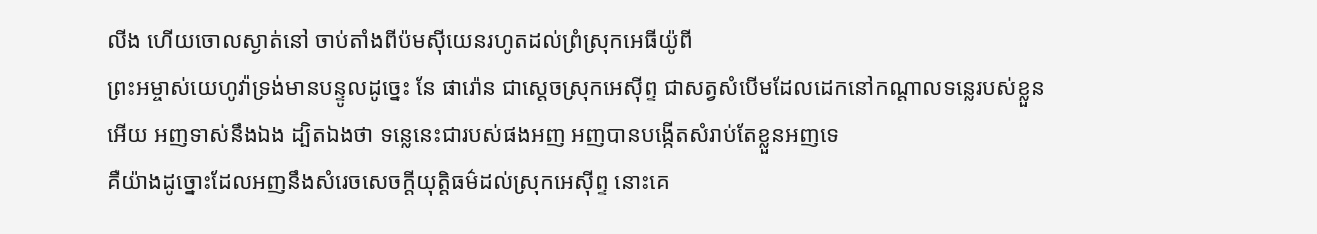លីង ហើយចោលស្ងាត់នៅ ចាប់តាំងពីប៉មស៊ីយេនរហូតដល់ព្រំស្រុកអេធីយ៉ូពី
ព្រះអម្ចាស់យេហូវ៉ាទ្រង់មានបន្ទូលដូច្នេះ នែ ផារ៉ោន ជាស្តេចស្រុកអេស៊ីព្ទ ជាសត្វសំបើមដែលដេកនៅកណ្តាលទន្លេរបស់ខ្លួនអើយ អញទាស់នឹងឯង ដ្បិតឯងថា ទន្លេនេះជារបស់ផងអញ អញបានបង្កើតសំរាប់តែខ្លួនអញទេ
គឺយ៉ាងដូច្នោះដែលអញនឹងសំរេចសេចក្ដីយុត្តិធម៌ដល់ស្រុកអេស៊ីព្ទ នោះគេ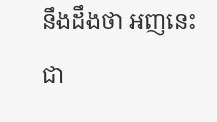នឹងដឹងថា អញនេះជា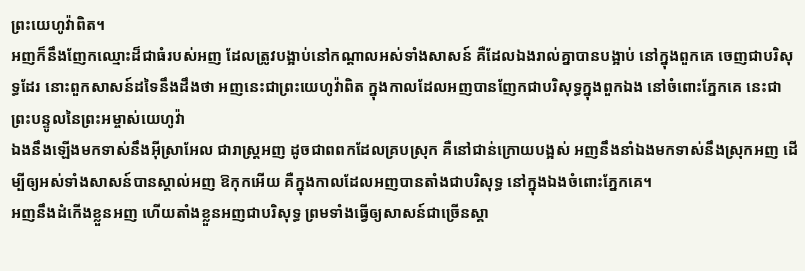ព្រះយេហូវ៉ាពិត។
អញក៏នឹងញែកឈ្មោះដ៏ជាធំរបស់អញ ដែលត្រូវបង្អាប់នៅកណ្តាលអស់ទាំងសាសន៍ គឺដែលឯងរាល់គ្នាបានបង្អាប់ នៅក្នុងពួកគេ ចេញជាបរិសុទ្ធដែរ នោះពួកសាសន៍ដទៃនឹងដឹងថា អញនេះជាព្រះយេហូវ៉ាពិត ក្នុងកាលដែលអញបានញែកជាបរិសុទ្ធក្នុងពួកឯង នៅចំពោះភ្នែកគេ នេះជាព្រះបន្ទូលនៃព្រះអម្ចាស់យេហូវ៉ា
ឯងនឹងឡើងមកទាស់នឹងអ៊ីស្រាអែល ជារាស្ត្រអញ ដូចជាពពកដែលគ្របស្រុក គឺនៅជាន់ក្រោយបង្អស់ អញនឹងនាំឯងមកទាស់នឹងស្រុកអញ ដើម្បីឲ្យអស់ទាំងសាសន៍បានស្គាល់អញ ឱកុកអើយ គឺក្នុងកាលដែលអញបានតាំងជាបរិសុទ្ធ នៅក្នុងឯងចំពោះភ្នែកគេ។
អញនឹងដំកើងខ្លួនអញ ហើយតាំងខ្លួនអញជាបរិសុទ្ធ ព្រមទាំងធ្វើឲ្យសាសន៍ជាច្រើនស្គា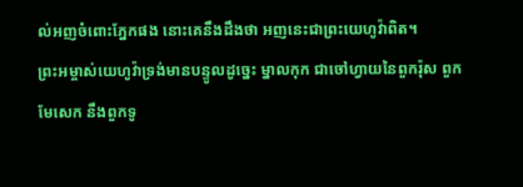ល់អញចំពោះភ្នែកផង នោះគេនឹងដឹងថា អញនេះជាព្រះយេហូវ៉ាពិត។
ព្រះអម្ចាស់យេហូវ៉ាទ្រង់មានបន្ទូលដូច្នេះ ម្នាលកុក ជាចៅហ្វាយនៃពួករ៉ុស ពួកមែសេក នឹងពួកទូ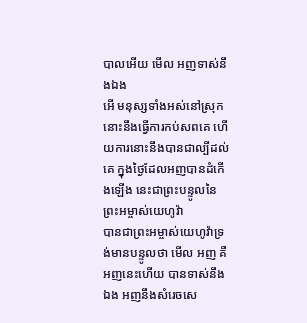បាលអើយ មើល អញទាស់នឹងឯង
អើ មនុស្សទាំងអស់នៅស្រុកនោះនឹងធ្វើការកប់សពគេ ហើយការនោះនឹងបានជាល្បីដល់គេ ក្នុងថ្ងៃដែលអញបានដំកើងឡើង នេះជាព្រះបន្ទូលនៃព្រះអម្ចាស់យេហូវ៉ា
បានជាព្រះអម្ចាស់យេហូវ៉ាទ្រង់មានបន្ទូលថា មើល អញ គឺអញនេះហើយ បានទាស់នឹងឯង អញនឹងសំរេចសេ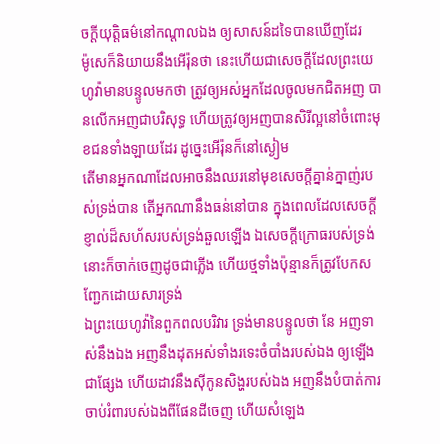ចក្ដីយុត្តិធម៌នៅកណ្តាលឯង ឲ្យសាសន៍ដទៃបានឃើញដែរ
ម៉ូសេក៏និយាយនឹងអើរ៉ុនថា នេះហើយជាសេចក្ដីដែលព្រះយេហូវ៉ាមានបន្ទូលមកថា ត្រូវឲ្យអស់អ្នកដែលចូលមកជិតអញ បានលើកអញជាបរិសុទ្ធ ហើយត្រូវឲ្យអញបានសិរីល្អនៅចំពោះមុខជនទាំងឡាយដែរ ដូច្នេះអើរ៉ុនក៏នៅស្ងៀម
តើមានអ្នកណាដែលអាចនឹងឈរនៅមុខសេចក្ដីគ្នាន់ក្នាញ់របស់ទ្រង់បាន តើអ្នកណានឹងធន់នៅបាន ក្នុងពេលដែលសេចក្ដីខ្ញាល់ដ៏សហ័សរបស់ទ្រង់ឆួលឡើង ឯសេចក្ដីក្រោធរបស់ទ្រង់ នោះក៏ចាក់ចេញដូចជាភ្លើង ហើយថ្មទាំងប៉ុន្មានក៏ត្រូវបែកសញ្ជែកដោយសារទ្រង់
ឯព្រះយេហូវ៉ានៃពួកពលបរិវារ ទ្រង់មានបន្ទូលថា នែ អញទាស់នឹងឯង អញនឹងដុតអស់ទាំងរទេះចំបាំងរបស់ឯង ឲ្យឡើងជាផ្សែង ហើយដាវនឹងស៊ីកូនសិង្ហរបស់ឯង អញនឹងបំបាត់ការចាប់រំពារបស់ឯងពីផែនដីចេញ ហើយសំឡេង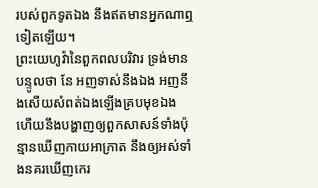របស់ពួកទូតឯង នឹងឥតមានអ្នកណាឮទៀតឡើយ។
ព្រះយេហូវ៉ានៃពួកពលបរិវារ ទ្រង់មានបន្ទូលថា នែ អញទាស់នឹងឯង អញនឹងសើយសំពត់ឯងឡើងគ្របមុខឯង ហើយនឹងបង្ហាញឲ្យពួកសាសន៍ទាំងប៉ុន្មានឃើញកាយអាក្រាត នឹងឲ្យអស់ទាំងនគរឃើញកេរ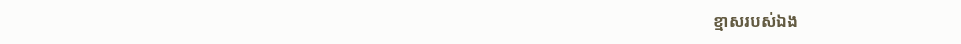ខ្មាសរបស់ឯង